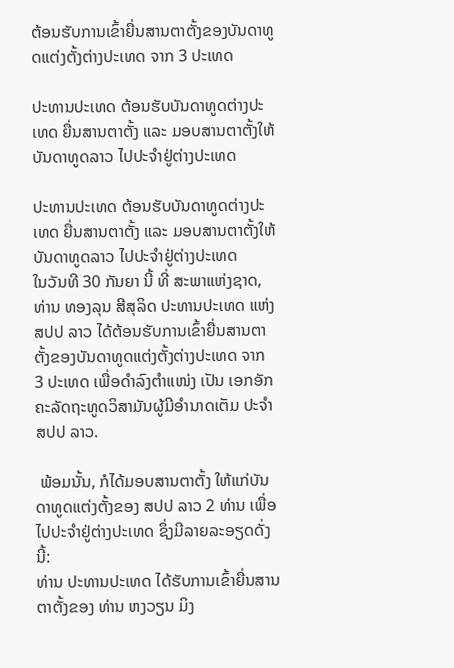ຕ້ອນຮັບການເຂົ້າຍື່ນສານຕາຕັ້ງຂອງບັນດາທູດແຕ່ງຕັ້ງຕ່າງປະເທດ ຈາກ 3 ປະເທດ

ປະທານປະເທດ ຕ້ອນຮັບບັນດາທູດຕ່າງປະເທດ ຍື່ນສານຕາຕັ້ງ ແລະ ມອບສານຕາຕັ້ງໃຫ້ບັນດາທູດລາວ ໄປປະຈຳຢູ່ຕ່າງປະເທດ

ປະທານປະເທດ ຕ້ອນຮັບບັນດາທູດຕ່າງປະເທດ ຍື່ນສານຕາຕັ້ງ ແລະ ມອບສານຕາຕັ້ງໃຫ້ບັນດາທູດລາວ ໄປປະຈຳຢູ່ຕ່າງປະເທດ
ໃນວັນທີ 30 ກັນຍາ ນີ້ ທີ່ ສະພາແຫ່ງຊາດ, ທ່ານ ທອງລຸນ ສີສຸລິດ ປະທານປະເທດ ແຫ່ງ ສປປ ລາວ ໄດ້ຕ້ອນຮັບການເຂົ້າຍື່ນສານຕາຕັ້ງຂອງບັນດາທູດແຕ່ງຕັ້ງຕ່າງປະເທດ ຈາກ 3 ປະເທດ ເພື່ອດໍາລົງຕໍາແໜ່ງ ເປັນ ເອກອັກຄະລັດຖະທູດວິສາມັນຜູ້ມີອໍານາດເຕັມ ປະຈໍາ ສປປ ລາວ.

 ພ້ອມນັ້ນ, ກໍໄດ້ມອບສານຕາຕັ້ງ ໃຫ້ແກ່ບັນດາທູດແຕ່ງຕັ້ງຂອງ ສປປ ລາວ 2 ທ່ານ ເພື່ອໄປປະຈຳຢູ່ຕ່າງປະເທດ ຊຶ່ງມີລາຍລະອຽດດັ່ງນີ້:
ທ່ານ ປະທານປະເທດ ໄດ້ຮັບການເຂົ້າຍື່ນສານຕາຕັ້ງຂອງ ທ່ານ ຫງວຽນ ມິງ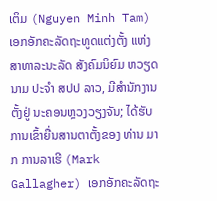ເຕິມ (Nguyen Minh Tam) ເອກອັກຄະລັດຖະທູດແຕ່ງຕັ້ງ ແຫ່ງ ສາທາລະນະລັດ ສັງຄົມນິຍົມ ຫວຽດນາມ ປະຈໍາ ສປປ ລາວ, ມີສຳນັກງານຕັ້ງຢູ່ ນະຄອນຫຼວງວຽງຈັນ; ໄດ້ຮັບການເຂົ້າຍື່ນສານຕາຕັ້ງຂອງ ທ່ານ ມາກ ການລາເຮີ (Mark Gallagher) ເອກອັກຄະລັດຖະ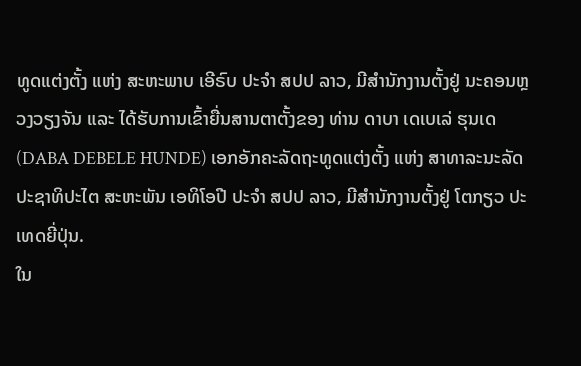ທູດແຕ່ງຕັ້ງ ແຫ່ງ ສະຫະພາບ ເອີຣົບ ປະຈໍາ ສປປ ລາວ, ມີສຳນັກງານຕັ້ງຢູ່ ນະຄອນຫຼວງວຽງຈັນ ແລະ ໄດ້ຮັບການເຂົ້າຍື່ນສານຕາຕັ້ງຂອງ ທ່ານ ດາບາ ເດເບເລ່ ຮຸນເດ (DABA DEBELE HUNDE) ເອກອັກຄະລັດຖະທູດແຕ່ງຕັ້ງ ແຫ່ງ ສາທາລະນະລັດ ປະຊາທິປະໄຕ ສະຫະພັນ ເອທິໂອປີ ປະຈໍາ ສປປ ລາວ, ມີສຳນັກງານຕັ້ງຢູ່ ໂຕກຽວ ປະເທດຍີ່ປຸ່ນ.
ໃນ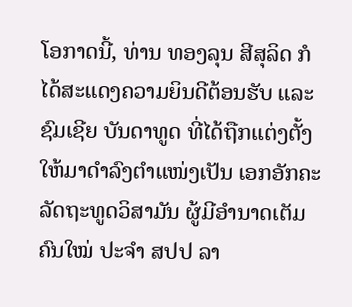ໂອກາດນີ້, ທ່ານ ທອງລຸນ ສີສຸລິດ ກໍໄດ້ສະແດງຄວາມຍິນດີຕ້ອນຮັບ ແລະ ຊົມເຊີຍ ບັນດາທູດ ທີ່ໄດ້ຖືກແຕ່ງຕັ້ງໃຫ້ມາດຳລົງຕຳແໜ່ງເປັນ ເອກອັກຄະລັດຖະທູດວິສາມັນ ຜູ້ມີອຳນາດເຕັມ ຄົນໃໝ່ ປະຈໍາ ສປປ ລາ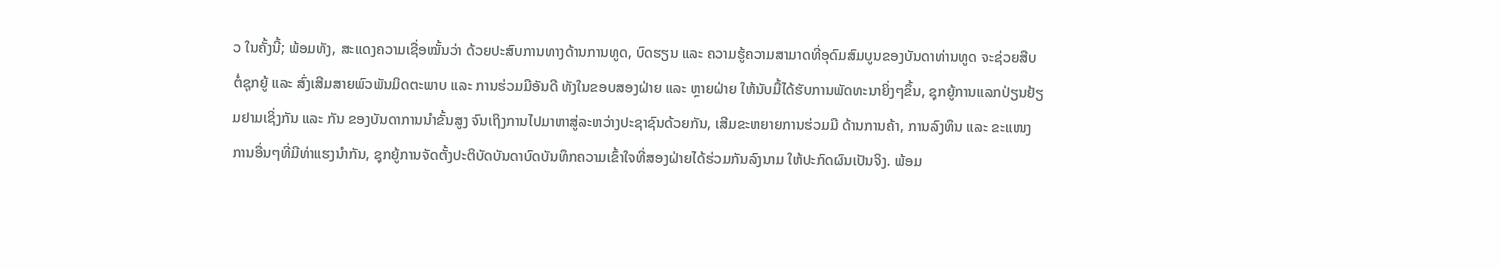ວ ໃນຄັ້ງນີ້; ພ້ອມທັງ, ສະແດງຄວາມເຊື່ອໝັ້ນວ່າ ດ້ວຍປະສົບການທາງດ້ານການທູດ, ບົດຮຽນ ແລະ ຄວາມຮູ້ຄວາມສາມາດທີ່ອຸດົມສົມບູນຂອງບັນດາທ່ານທູດ ຈະຊ່ວຍສືບຕໍ່ຊຸກຍູ້ ແລະ ສົ່ງເສີມສາຍພົວພັນມິດຕະພາບ ແລະ ການຮ່ວມມືອັນດີ ທັງໃນຂອບສອງຝ່າຍ ແລະ ຫຼາຍຝ່າຍ ໃຫ້ນັບມື້ໄດ້ຮັບການພັດທະນາຍິ່ງໆຂຶ້ນ, ຊຸກຍູ້ການແລກປ່ຽນຢ້ຽມຢາມເຊິ່ງກັນ ແລະ ກັນ ຂອງບັນດາການນຳຂັ້ນສູງ ຈົນເຖິງການໄປມາຫາສູ່ລະຫວ່າງປະຊາຊົນດ້ວຍກັນ, ເສີມຂະຫຍາຍການຮ່ວມມື ດ້ານການຄ້າ, ການລົງທຶນ ແລະ ຂະແໜງການອື່ນໆທີ່ມີທ່າແຮງນຳກັນ, ຊຸກຍູ້ການຈັດຕັ້ງປະຕິບັດບັນດາບົດບັນທຶກຄວາມເຂົ້າໃຈທີ່ສອງຝ່າຍໄດ້ຮ່ວມກັນລົງນາມ ໃຫ້ປະກົດຜົນເປັນຈິງ. ພ້ອມ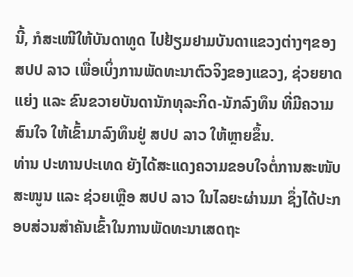ນີ້, ກໍສະເໜີໃຫ້ບັນດາທູດ ໄປຢ້ຽມຢາມບັນດາແຂວງຕ່າງໆຂອງ ສປປ ລາວ ເພື່ອເບິ່ງການພັດທະນາຕົວຈິງຂອງແຂວງ, ຊ່ວຍຍາດແຍ່ງ ແລະ ຂົນຂວາຍບັນດານັກທຸລະກິດ-ນັກລົງທຶນ ທີ່ມີຄວາມສົນໃຈ ໃຫ້ເຂົ້າມາລົງທຶນຢູ່ ສປປ ລາວ ໃຫ້ຫຼາຍຂຶ້ນ.
ທ່ານ ປະທານປະເທດ ຍັງໄດ້ສະແດງຄວາມຂອບໃຈຕໍ່ການສະໜັບສະໜູນ ແລະ ຊ່ວຍເຫຼືອ ສປປ ລາວ ໃນໄລຍະຜ່ານມາ ຊຶ່ງໄດ້ປະກອບສ່ວນສຳຄັນເຂົ້າໃນການພັດທະນາເສດຖະ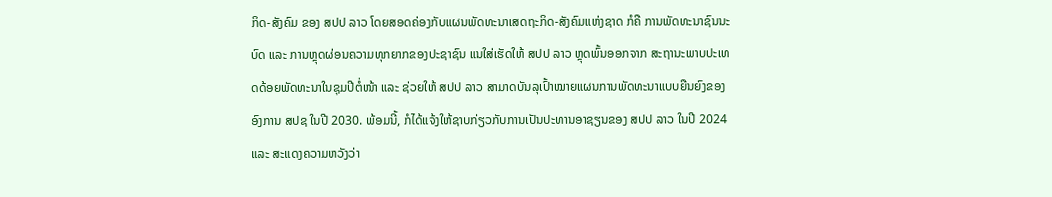ກິດ-ສັງຄົມ ຂອງ ສປປ ລາວ ໂດຍສອດຄ່ອງກັບແຜນພັດທະນາເສດຖະກິດ-ສັງຄົມແຫ່ງຊາດ ກໍຄື ການພັດທະນາຊົນນະບົດ ແລະ ການຫຼຸດຜ່ອນຄວາມທຸກຍາກຂອງປະຊາຊົນ ແນໃສ່ເຮັດໃຫ້ ສປປ ລາວ ຫຼຸດພົ້ນອອກຈາກ ສະຖານະພາບປະເທດດ້ອຍພັດທະນາໃນຊຸມປີຕໍ່ໜ້າ ແລະ ຊ່ວຍໃຫ້ ສປປ ລາວ ສາມາດບັນລຸເປົ້າໝາຍແຜນການພັດທະນາແບບຍືນຍົງຂອງອົງການ ສປຊ ໃນປີ 2030. ພ້ອມນີ້, ກໍໄດ້ແຈ້ງໃຫ້ຊາບກ່ຽວກັບການເປັນປະທານອາຊຽນຂອງ ສປປ ລາວ ໃນປີ 2024 ແລະ ສະແດງຄວາມຫວັງວ່າ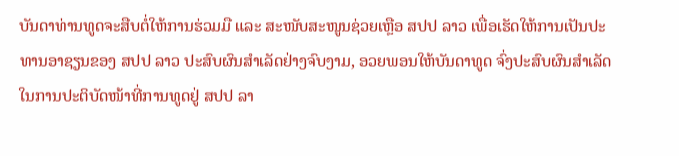ບັນດາທ່ານທູດຈະສືບຕໍ່ໃຫ້ການຮ່ວມມື ແລະ ສະໜັບສະໜູນຊ່ວຍເຫຼືອ ສປປ ລາວ ເພື່ອເຮັດໃຫ້ການເປັນປະທານອາຊຽນຂອງ ສປປ ລາວ ປະສົບຜົນສໍາເລັດຢ່າງຈົບງາມ, ອວຍພອນໃຫ້ບັນດາທູດ ຈົ່ງປະສົບຜົນສໍາເລັດໃນການປະຕິບັດໜ້າທີ່ການທູດຢູ່ ສປປ ລາ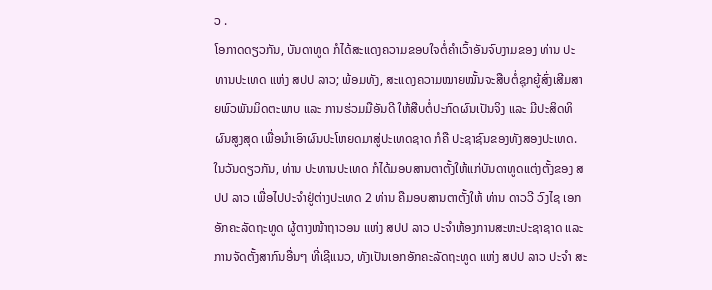ວ .
ໂອກາດດຽວກັນ, ບັນດາທູດ ກໍໄດ້ສະແດງຄວາມຂອບໃຈຕໍ່ຄຳເວົ້າອັນຈົບງາມຂອງ ທ່ານ ປະທານປະເທດ ແຫ່ງ ສປປ ລາວ; ພ້ອມທັງ, ສະແດງຄວາມໝາຍໝັ້ນຈະສືບຕໍ່ຊຸກຍູ້ສົ່ງເສີມສາຍພົວພັນມິດຕະພາບ ແລະ ການຮ່ວມມືອັນດີ ໃຫ້ສືບຕໍ່ປະກົດຜົນເປັນຈິງ ແລະ ມີປະສິດທິຜົນສູງສຸດ ເພື່ອນຳເອົາຜົນປະໂຫຍດມາສູ່ປະເທດຊາດ ກໍຄື ປະຊາຊົນຂອງທັງສອງປະເທດ.
ໃນວັນດຽວກັນ, ທ່ານ ປະທານປະເທດ ກໍໄດ້ມອບສານຕາຕັ້ງໃຫ້ແກ່ບັນດາທູດແຕ່ງຕັ້ງຂອງ ສປປ ລາວ ເພື່ອໄປປະຈຳຢູ່ຕ່າງປະເທດ 2 ທ່ານ ຄືມອບສານຕາຕັ້ງໃຫ້ ທ່ານ ດາວວີ ວົງໄຊ ເອກອັກຄະລັດຖະທູດ ຜູ້ຕາງໜ້າຖາວອນ ແຫ່ງ ສປປ ລາວ ປະຈຳຫ້ອງການສະຫະປະຊາຊາດ ແລະ ການຈັດຕັ້ງສາກົນອື່ນໆ ທີ່ເຊີແນວ, ທັງເປັນເອກອັກຄະລັດຖະທູດ ແຫ່ງ ສປປ ລາວ ປະຈຳ ສະ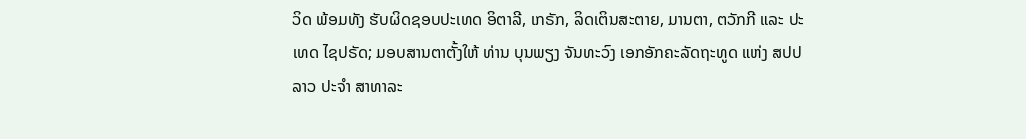ວິດ ພ້ອມທັງ ຮັບຜິດຊອບປະເທດ ອິຕາລີ, ເກຣັກ, ລິດເຕິນສະຕາຍ, ມານຕາ, ຕວັກກີ ແລະ ປະເທດ ໄຊປຣັດ; ມອບສານຕາຕັ້ງໃຫ້ ທ່ານ ບຸນພຽງ ຈັນທະວົງ ເອກອັກຄະລັດຖະທູດ ແຫ່ງ ສປປ ລາວ ປະຈຳ ສາທາລະ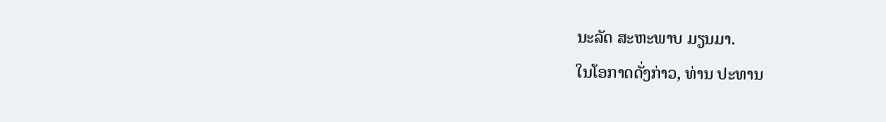ນະລັດ ສະຫະພາບ ມຽນມາ.
ໃນໂອກາດດັ່ງກ່າວ, ທ່ານ ປະທານ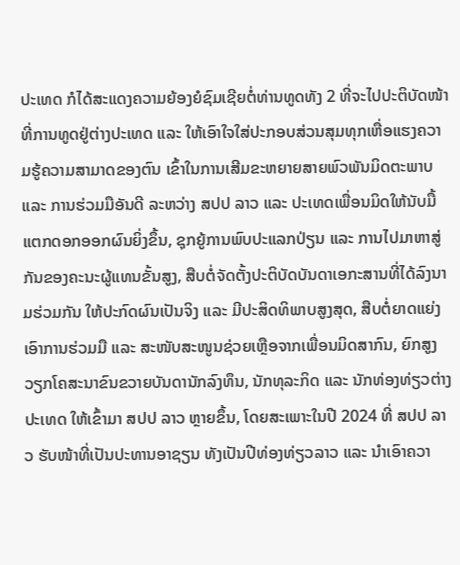ປະເທດ ກໍໄດ້ສະແດງຄວາມຍ້ອງຍໍຊົມເຊີຍຕໍ່ທ່ານທູດທັງ 2 ທີ່ຈະໄປປະຕິບັດໜ້າທີ່ການທູດຢູ່ຕ່າງປະເທດ ແລະ ໃຫ້ເອົາໃຈໃສ່ປະກອບສ່ວນສຸມທຸກເຫື່ອແຮງຄວາມຮູ້ຄວາມສາມາດຂອງຕົນ ເຂົ້າໃນການເສີມຂະຫຍາຍສາຍພົວພັນມິດຕະພາບ ແລະ ການຮ່ວມມືອັນດີ ລະຫວ່າງ ສປປ ລາວ ແລະ ປະເທດເພື່ອນມິດໃຫ້ນັບມື້ແຕກດອກອອກຜົນຍິ່ງຂຶ້ນ, ຊຸກຍູ້ການພົບປະແລກປ່ຽນ ແລະ ການໄປມາຫາສູ່ກັນຂອງຄະນະຜູ້ແທນຂັ້ນສູງ, ສືບຕໍ່ຈັດຕັ້ງປະຕິບັດບັນດາເອກະສານທີ່ໄດ້ລົງນາມຮ່ວມກັນ ໃຫ້ປະກົດຜົນເປັນຈິງ ແລະ ມີປະສິດທິພາບສູງສຸດ, ສືບຕໍ່ຍາດແຍ່ງເອົາການຮ່ວມມື ແລະ ສະໜັບສະໜູນຊ່ວຍເຫຼືອຈາກເພື່ອນມິດສາກົນ, ຍົກສູງວຽກໂຄສະນາຂົນຂວາຍບັນດານັກລົງທຶນ, ນັກທຸລະກິດ ແລະ ນັກທ່ອງທ່ຽວຕ່າງປະເທດ ໃຫ້ເຂົ້າມາ ສປປ ລາວ ຫຼາຍຂຶ້ນ, ໂດຍສະເພາະໃນປີ 2024 ທີ່ ສປປ ລາວ ຮັບໜ້າທີ່ເປັນປະທານອາຊຽນ ທັງເປັນປີທ່ອງທ່ຽວລາວ ແລະ ນຳເອົາຄວາ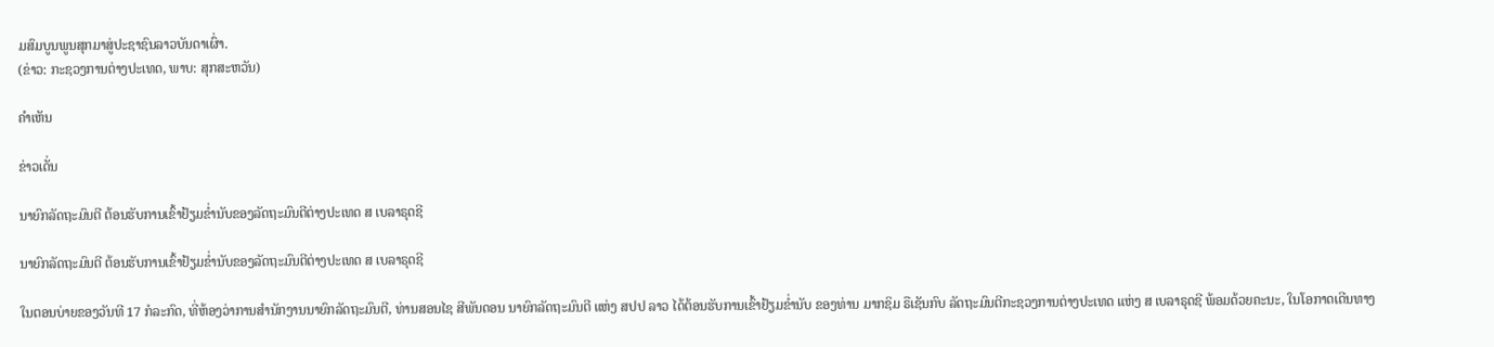ມສົມບູນພູນສຸກມາສູ່ປະຊາຊົນລາວບັນດາເຜົ່າ.
(ຂ່າວ: ກະຊວງການຕ່າງປະເທດ, ພາບ: ສຸກສະຫວັນ)

ຄໍາເຫັນ

ຂ່າວເດັ່ນ

ນາຍົກລັດຖະມົນຕີ ຕ້ອນຮັບການເຂົ້າຢ້ຽມຂໍ່ານັບຂອງລັດຖະມົນຕີຕ່າງປະເທດ ສ ເບລາຣຸດຊີ

ນາຍົກລັດຖະມົນຕີ ຕ້ອນຮັບການເຂົ້າຢ້ຽມຂໍ່ານັບຂອງລັດຖະມົນຕີຕ່າງປະເທດ ສ ເບລາຣຸດຊີ

ໃນຕອນບ່າຍຂອງວັນທີ 17 ກໍລະກົດ, ທີ່ຫ້ອງວ່າການສຳນັກງານນາຍົກລັດຖະມົນຕີ, ທ່ານສອນໄຊ ສີພັນດອນ ນາຍົກລັດຖະມົນຕີ ແຫ່ງ ສປປ ລາວ ໄດ້ຕ້ອນຮັບການເຂົ້າຢ້ຽມຂໍ່ານັບ ຂອງທ່ານ ມາກຊິມ ຣືເຊັນກົບ ລັດຖະມົນຕີກະຊວງການຕ່າງປະເທດ ແຫ່ງ ສ ເບລາຣຸດຊີ ພ້ອມດ້ວຍຄະນະ, ໃນໂອກາດເດີນທາງ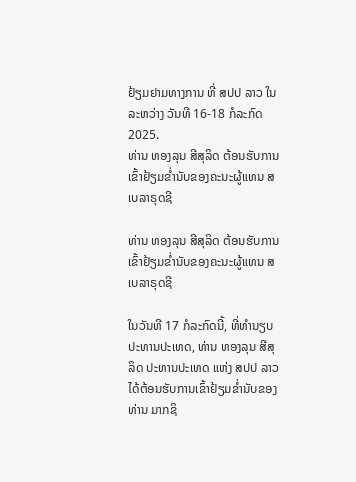ຢ້ຽມຢາມທາງການ ທີ່ ສປປ ລາວ ໃນລະຫວ່າງ ວັນທີ 16-18 ກໍລະກົດ 2025.
ທ່ານ ທອງລຸນ ສີສຸລິດ ຕ້ອນຮັບການເຂົ້າຢ້ຽມຂໍ່ານັບຂອງຄະນະຜູ້ແທນ ສ ເບລາຣຸດຊີ

ທ່ານ ທອງລຸນ ສີສຸລິດ ຕ້ອນຮັບການເຂົ້າຢ້ຽມຂໍ່ານັບຂອງຄະນະຜູ້ແທນ ສ ເບລາຣຸດຊີ

ໃນວັນທີ 17 ກໍລະກົດນີ້, ທີ່ທໍານຽບປະທານປະເທດ, ທ່ານ ທອງລຸນ ສີສຸລິດ ປະທານປະເທດ ແຫ່ງ ສປປ ລາວ ໄດ້ຕ້ອນຮັບການເຂົ້າຢ້ຽມຂໍ່ານັບຂອງ ທ່ານ ມາກຊິ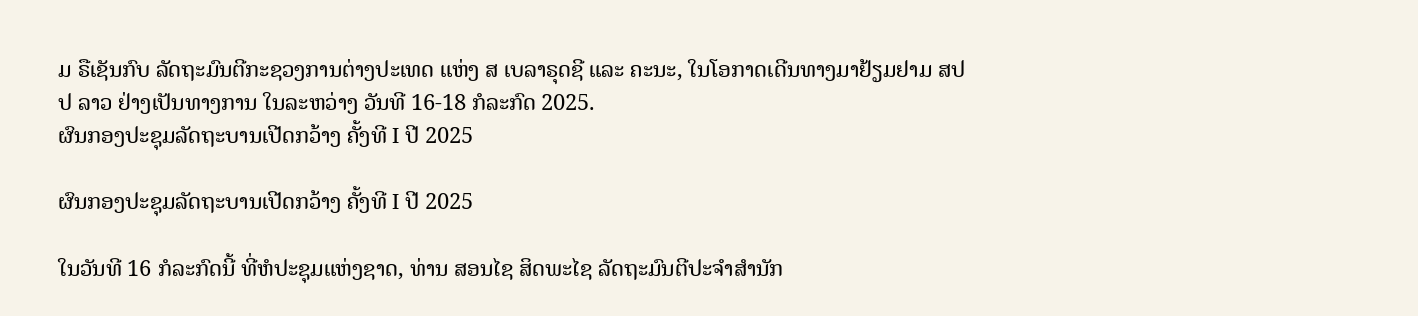ມ ຣືເຊັນກົບ ລັດຖະມົນຕີກະຊວງການຕ່າງປະເທດ ແຫ່ງ ສ ເບລາຣຸດຊີ ແລະ ຄະນະ, ໃນໂອກາດເດີນທາງມາຢ້ຽມຢາມ ສປປ ລາວ ຢ່າງເປັນທາງການ ໃນລະຫວ່າງ ວັນທີ 16-18 ກໍລະກົດ 2025.
ຜົນກອງປະຊຸມລັດຖະບານເປີດກວ້າງ ຄັ້ງທີ I ປີ 2025

ຜົນກອງປະຊຸມລັດຖະບານເປີດກວ້າງ ຄັ້ງທີ I ປີ 2025

ໃນວັນທີ 16 ກໍລະກົດນີ້ ທີ່ຫໍປະຊຸມແຫ່ງຊາດ, ທ່ານ ສອນໄຊ ສິດພະໄຊ ລັດຖະມົນຕີປະຈໍາສໍານັກ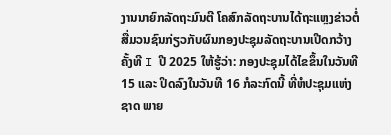ງານນາຍົກລັດຖະມົນຕີ ໂຄສົກລັດຖະບານໄດ້ຖະແຫຼງຂ່າວຕໍ່ສື່ມວນຊົນກ່ຽວກັບຜົນກອງປະຊຸມລັດຖະບານເປີດກວ້າງຄັ້ງທີ I ປີ 2025 ໃຫ້ຮູ້ວ່າ: ກອງປະຊຸມໄດ້ໄຂຂຶ້ນໃນວັນທີ 15 ແລະ ປິດລົງໃນວັນທີ 16 ກໍລະກົດນີ້ ທີ່ຫໍປະຊຸມແຫ່ງຊາດ ພາຍ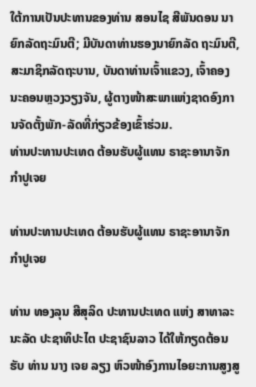ໃຕ້ການເປັນປະທານຂອງທ່ານ ສອນໄຊ ສີພັນດອນ ນາຍົກລັດຖະມົນຕີ; ມີບັນດາທ່ານຮອງນາຍົກລັດ ຖະມົນຕີ, ສະມາຊິກລັດຖະບານ, ບັນດາທ່ານເຈົ້າແຂວງ, ເຈົ້າຄອງນະຄອນຫຼວງວຽງຈັນ, ຜູ້ຕາງໜ້າສະພາແຫ່ງຊາດອົງການຈັດຕັ້ງພັກ-ລັດທີ່ກ່ຽວຂ້ອງເຂົ້າຮ່ວມ.
ທ່ານປະທານປະເທດ ຕ້ອນຮັບຜູ້ແທນ ຣາຊະອານາຈັກ ກໍາປູເຈຍ

ທ່ານປະທານປະເທດ ຕ້ອນຮັບຜູ້ແທນ ຣາຊະອານາຈັກ ກໍາປູເຈຍ

ທ່ານ ທອງລຸນ ສີສຸລິດ ປະທານປະເທດ ແຫ່ງ ສາທາລະນະລັດ ປະຊາທິປະໄຕ ປະຊາຊົນລາວ ໄດ້ໃຫ້ກຽດຕ້ອນຮັບ ທ່ານ ນາງ ເຈຍ ລຽງ ຫົວໜ້າອົງການໄອຍະການສູງສູ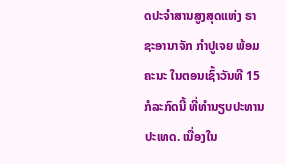ດປະຈໍາສານສູງສຸດແຫ່ງ ຣາຊະອານາຈັກ ກໍາປູເຈຍ ພ້ອມຄະນະ ໃນຕອນເຊົ້າວັນທີ 15 ກໍລະກົດນີ້ ທີ່ທໍານຽບປະທານປະເທດ. ເນື່ອງໃນ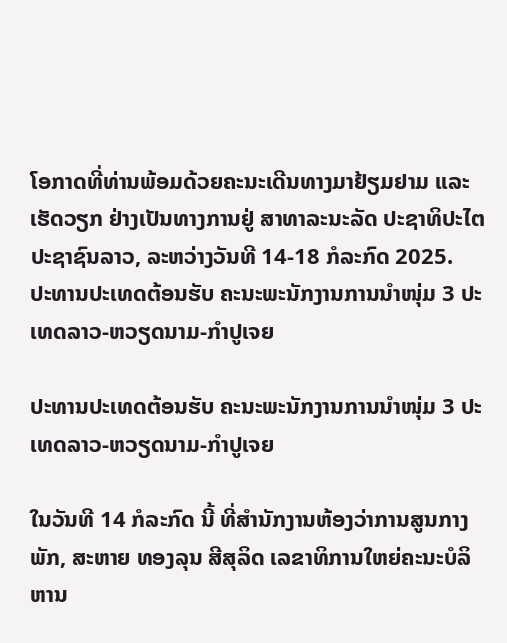ໂອກາດທີ່ທ່ານພ້ອມດ້ວຍຄະນະເດີນທາງມາຢ້ຽມຢາມ ແລະ ເຮັດວຽກ ຢ່າງເປັນທາງການຢູ່ ສາທາລະນະລັດ ປະຊາທິປະໄຕ ປະຊາຊົນລາວ, ລະຫວ່າງວັນທີ 14-18 ກໍລະກົດ 2025.
ປະທານປະເທດຕ້ອນຮັບ ຄະນະພະນັກງານການນໍາໜຸ່ມ 3 ປະເທດລາວ-ຫວຽດນາມ-ກໍາປູເຈຍ

ປະທານປະເທດຕ້ອນຮັບ ຄະນະພະນັກງານການນໍາໜຸ່ມ 3 ປະເທດລາວ-ຫວຽດນາມ-ກໍາປູເຈຍ

ໃນວັນທີ 14 ກໍລະກົດ ນີ້ ທີ່ສໍານັກງານຫ້ອງວ່າການສູນກາງພັກ, ສະຫາຍ ທອງລຸນ ສີສຸລິດ ເລຂາທິການໃຫຍ່ຄະນະບໍລິຫານ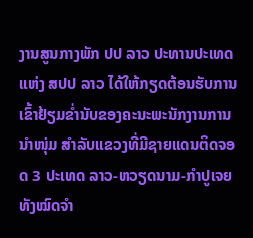ງານສູນກາງພັກ ປປ ລາວ ປະທານປະເທດ ແຫ່ງ ສປປ ລາວ ໄດ້ໃຫ້ກຽດຕ້ອນຮັບການເຂົ້າຢ້ຽມຂໍ່ານັບຂອງຄະນະພະນັກງານການນໍາໜຸ່ມ ສຳລັບແຂວງທີ່ມີຊາຍແດນຕິດຈອດ 3 ປະເທດ ລາວ-ຫວຽດນາມ-ກໍາປູເຈຍ ທັງໝົດຈໍາ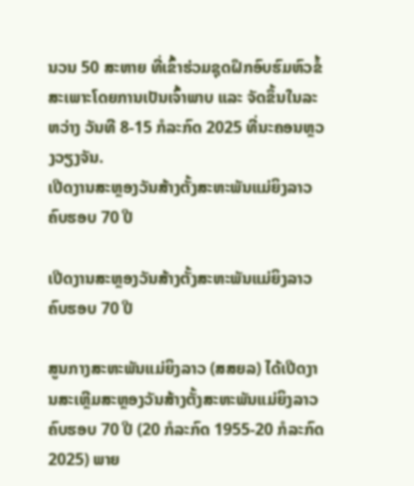ນວນ 50 ສະຫາຍ ທີ່ເຂົ້າຮ່ວມຊຸດຝຶກອົບຮົມຫົວຂໍ້ສະເພາະໂດຍການເປັນເຈົ້າພາບ ແລະ ຈັດຂຶ້ນໃນລະຫວ່າງ ວັນທີ 8-15 ກໍລະກົດ 2025 ທີ່ນະຄອນຫຼວງວຽງຈັນ.
ເປີດງານສະຫຼອງວັນສ້າງຕັ້ງສະຫະພັນແມ່ຍິງລາວ ຄົບຮອບ 70 ປີ

ເປີດງານສະຫຼອງວັນສ້າງຕັ້ງສະຫະພັນແມ່ຍິງລາວ ຄົບຮອບ 70 ປີ

ສູນກາງສະຫະພັນແມ່ຍິງລາວ (ສສຍລ) ໄດ້ເປີດງານສະເຫຼີມສະຫຼອງວັນສ້າງຕັ້ງສະຫະພັນແມ່ຍິງລາວຄົບຮອບ 70 ປີ (20 ກໍລະກົດ 1955-20 ກໍລະກົດ 2025) ພາຍ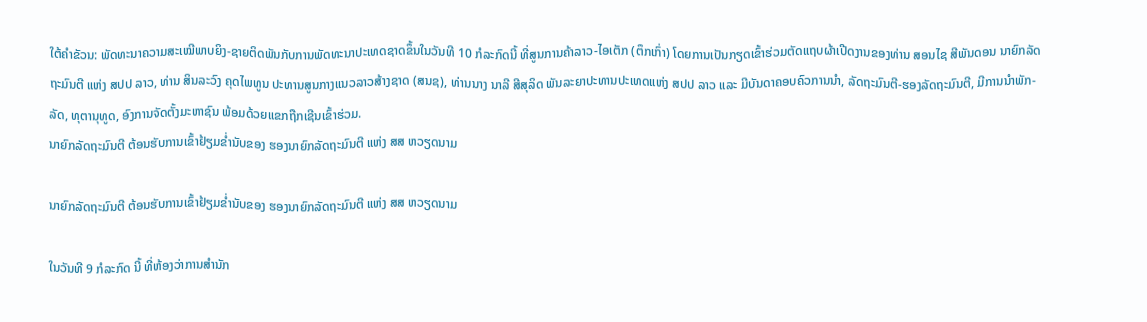ໃຕ້ຄໍາຂັວນ: ພັດທະນາຄວາມສະເໝີພາບຍິງ-ຊາຍຕິດພັນກັບການພັດທະນາປະເທດຊາດຂຶ້ນໃນວັນທີ 10 ກໍລະກົດນີ້ ທີ່ສູນການຄ້າລາວ-ໄອເຕັກ (ຕຶກເກົ່າ) ໂດຍການເປັນກຽດເຂົ້າຮ່ວມຕັດແຖບຜ້າເປີດງານຂອງທ່ານ ສອນໄຊ ສີພັນດອນ ນາຍົກລັດຖະມົນຕີ ແຫ່ງ ສປປ ລາວ, ທ່ານ ສິນລະວົງ ຄຸດໄພທູນ ປະທານສູນກາງແນວລາວສ້າງຊາດ (ສນຊ), ທ່ານນາງ ນາລີ ສີສຸລິດ ພັນລະຍາປະທານປະເທດແຫ່ງ ສປປ ລາວ ແລະ ມີບັນດາຄອບຄົວການນໍາ, ລັດຖະມົນຕີ-ຮອງລັດຖະມົນຕີ, ມີການນຳພັກ-ລັດ, ທຸຕານຸທູດ, ອົງການຈັດຕັ້ງມະຫາຊົນ ພ້ອມດ້ວຍແຂກຖືກເຊີນເຂົ້າຮ່ວມ.
ນາຍົກລັດຖະມົນຕີ ຕ້ອນຮັບການເຂົ້າຢ້ຽມຂໍ່ານັບຂອງ ຮອງນາຍົກລັດຖະມົນຕີ ແຫ່ງ ສສ ຫວຽດນາມ

ນາຍົກລັດຖະມົນຕີ ຕ້ອນຮັບການເຂົ້າຢ້ຽມຂໍ່ານັບຂອງ ຮອງນາຍົກລັດຖະມົນຕີ ແຫ່ງ ສສ ຫວຽດນາມ

ໃນວັນທີ 9 ກໍລະກົດ ນີ້ ທີ່ຫ້ອງວ່າການສໍານັກ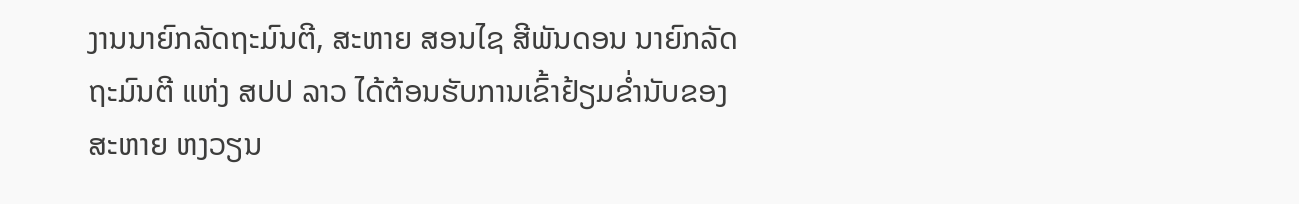ງານນາຍົກລັດຖະມົນຕີ, ສະຫາຍ ສອນໄຊ ສີພັນດອນ ນາຍົກລັດຖະມົນຕີ ແຫ່ງ ສປປ ລາວ ໄດ້ຕ້ອນຮັບການເຂົ້າຢ້ຽມຂໍ່ານັບຂອງ ສະຫາຍ ຫງວຽນ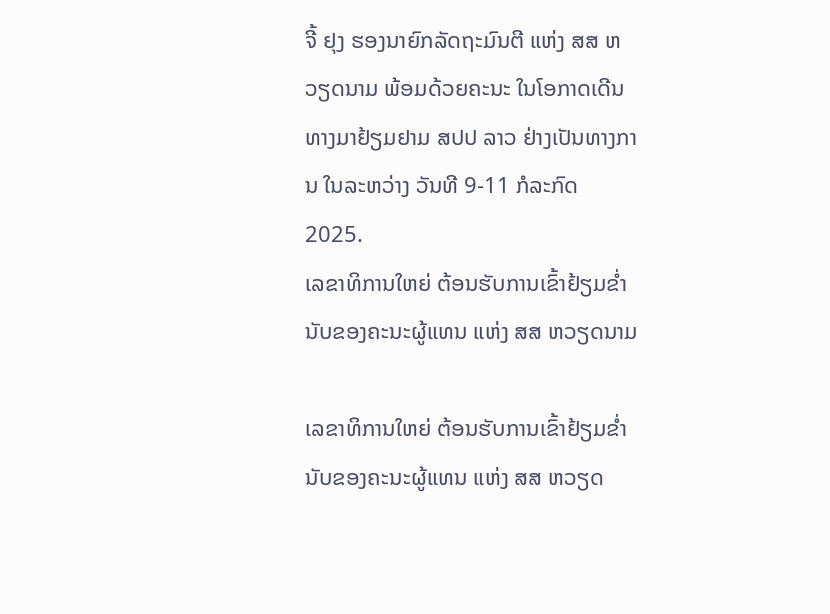ຈີ້ ຢຸງ ຮອງນາຍົກລັດຖະມົນຕີ ແຫ່ງ ສສ ຫວຽດນາມ ພ້ອມດ້ວຍຄະນະ ໃນໂອກາດເດີນທາງມາຢ້ຽມຢາມ ສປປ ລາວ ຢ່າງເປັນທາງການ ໃນລະຫວ່າງ ວັນທີ 9-11 ກໍລະກົດ 2025.
ເລຂາທິການໃຫຍ່ ຕ້ອນຮັບການເຂົ້າຢ້ຽມຂໍ່ານັບຂອງຄະນະຜູ້ແທນ ແຫ່ງ ສສ ຫວຽດນາມ

ເລຂາທິການໃຫຍ່ ຕ້ອນຮັບການເຂົ້າຢ້ຽມຂໍ່ານັບຂອງຄະນະຜູ້ແທນ ແຫ່ງ ສສ ຫວຽດ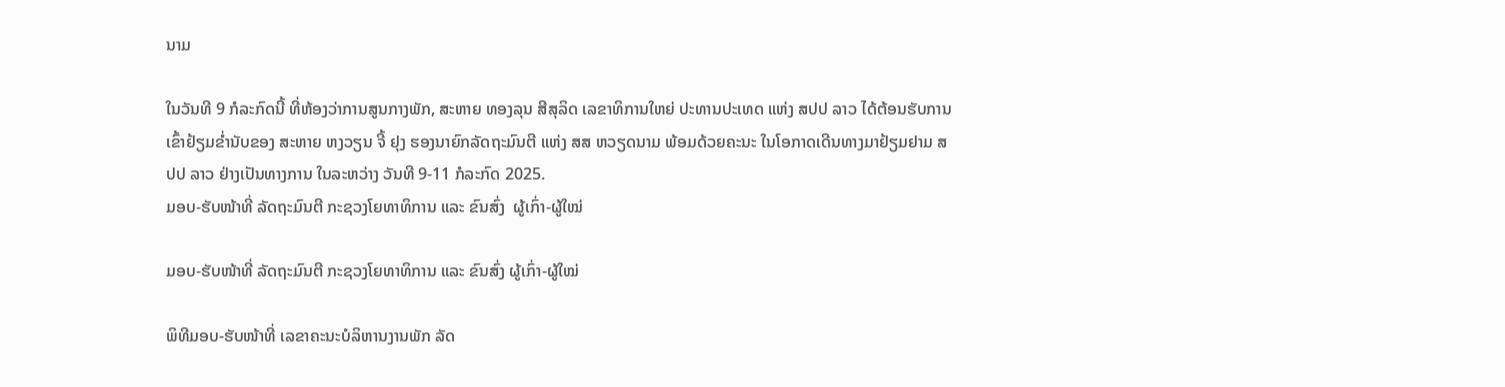ນາມ

ໃນວັນທີ 9 ກໍລະກົດນີ້ ທີ່ຫ້ອງວ່າການສູນກາງພັກ, ສະຫາຍ ທອງລຸນ ສີສຸລິດ ເລຂາທິການໃຫຍ່ ປະທານປະເທດ ແຫ່ງ ສປປ ລາວ ໄດ້ຕ້ອນຮັບການເຂົ້າຢ້ຽມຂໍ່ານັບຂອງ ສະຫາຍ ຫງວຽນ ຈີ້ ຢຸງ ຮອງນາຍົກລັດຖະມົນຕີ ແຫ່ງ ສສ ຫວຽດນາມ ພ້ອມດ້ວຍຄະນະ ໃນໂອກາດເດີນທາງມາຢ້ຽມຢາມ ສປປ ລາວ ຢ່າງເປັນທາງການ ໃນລະຫວ່າງ ວັນທີ 9-11 ກໍລະກົດ 2025.
ມອບ-ຮັບໜ້າທີ່ ລັດຖະມົນຕີ ກະຊວງໂຍທາທິການ ແລະ ຂົນສົ່ງ  ຜູ້ເກົ່າ-ຜູ້ໃໝ່

ມອບ-ຮັບໜ້າທີ່ ລັດຖະມົນຕີ ກະຊວງໂຍທາທິການ ແລະ ຂົນສົ່ງ ຜູ້ເກົ່າ-ຜູ້ໃໝ່

ພິທີມອບ-ຮັບໜ້າທີ່ ເລຂາຄະນະບໍລິຫານງານພັກ ລັດ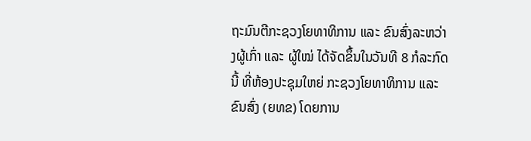ຖະມົນຕີກະຊວງໂຍທາທິການ ແລະ ຂົນສົ່ງລະຫວ່າງຜູ້ເກົ່າ ແລະ ຜູ້ໃໝ່ ໄດ້ຈັດຂຶ້ນໃນວັນທີ 8 ກໍລະກົດ ນີ້ ທີ່ຫ້ອງປະຊຸມໃຫຍ່ ກະຊວງໂຍທາທິການ ແລະ ຂົນສົ່ງ (ຍທຂ) ໂດຍການ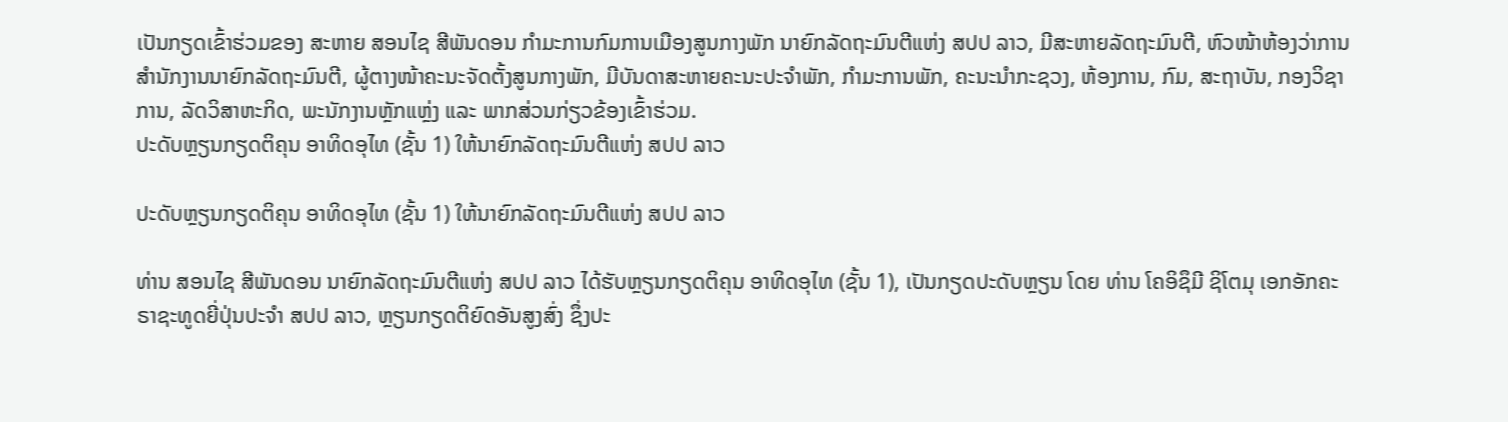ເປັນກຽດເຂົ້າຮ່ວມຂອງ ສະຫາຍ ສອນໄຊ ສີພັນດອນ ກໍາມະການກົມການເມືອງສູນກາງພັກ ນາຍົກລັດຖະມົນຕີແຫ່ງ ສປປ ລາວ, ມີສະຫາຍລັດຖະມົນຕີ, ຫົວໜ້າຫ້ອງວ່າການສໍານັກງານນາຍົກລັດຖະມົນຕີ, ຜູ້ຕາງໜ້າຄະນະຈັດຕັ້ງສູນກາງພັກ, ມີບັນດາສະຫາຍຄະນະປະຈຳພັກ, ກຳມະການພັກ, ຄະນະນໍາກະຊວງ, ຫ້ອງການ, ກົມ, ສະຖາບັນ, ກອງວິຊາການ, ລັດວິສາຫະກິດ, ພະນັກງານຫຼັກແຫຼ່ງ ແລະ ພາກສ່ວນກ່ຽວຂ້ອງເຂົ້າຮ່ວມ.
ປະດັບຫຼຽນກຽດຕິຄຸນ ອາທິດອຸໄທ (ຊັ້ນ 1) ໃຫ້ນາຍົກລັດຖະມົນຕີແຫ່ງ ສປປ ລາວ

ປະດັບຫຼຽນກຽດຕິຄຸນ ອາທິດອຸໄທ (ຊັ້ນ 1) ໃຫ້ນາຍົກລັດຖະມົນຕີແຫ່ງ ສປປ ລາວ

ທ່ານ ສອນໄຊ ສີພັນດອນ ນາຍົກລັດຖະມົນຕີແຫ່ງ ສປປ ລາວ ໄດ້ຮັບຫຼຽນກຽດຕິຄຸນ ອາທິດອຸໄທ (ຊັ້ນ 1), ເປັນກຽດປະດັບຫຼຽນ ໂດຍ ທ່ານ ໂຄອິຊຶມີ ຊິໂຕມຸ ເອກອັກຄະຣາຊະທູດຍີ່ປຸ່ນປະຈຳ ສປປ ລາວ, ຫຼຽນກຽດຕິຍົດອັນສູງສົ່ງ ຊຶ່ງປະ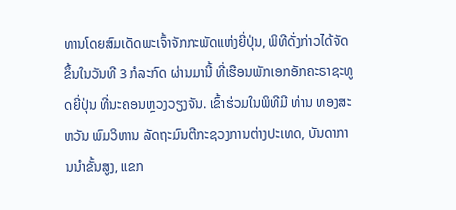ທານໂດຍສົມເດັດພະເຈົ້າຈັກກະພັດແຫ່ງຍີ່ປຸ່ນ, ພິທີດັ່ງກ່າວໄດ້ຈັດຂຶ້ນໃນວັນທີ 3 ກໍລະກົດ ຜ່ານມານີ້ ທີ່ເຮືອນພັກເອກອັກຄະຣາຊະທູດຍີ່ປຸ່ນ ທີ່ນະຄອນຫຼວງວຽງຈັນ. ເຂົ້າຮ່ວມໃນພິທີມີ ທ່ານ ທອງສະຫວັນ ພົມວິຫານ ລັດຖະມົນຕີກະຊວງການຕ່າງປະເທດ, ບັນດາການນໍາຂັ້ນສູງ, ແຂກ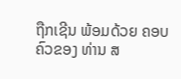ຖືກເຊີນ ພ້ອມດ້ວຍ ຄອບຄົວຂອງ ທ່ານ ສ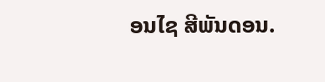ອນໄຊ ສີພັນດອນ.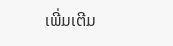ເພີ່ມເຕີມ